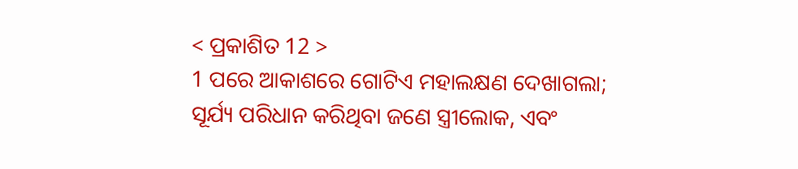< ପ୍ରକାଶିତ 12 >
1 ପରେ ଆକାଶରେ ଗୋଟିଏ ମହାଲକ୍ଷଣ ଦେଖାଗଲା; ସୂର୍ଯ୍ୟ ପରିଧାନ କରିଥିବା ଜଣେ ସ୍ତ୍ରୀଲୋକ, ଏବଂ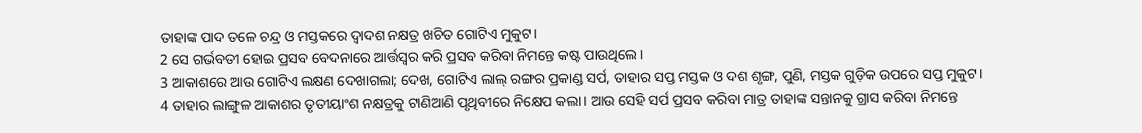ତାହାଙ୍କ ପାଦ ତଳେ ଚନ୍ଦ୍ର ଓ ମସ୍ତକରେ ଦ୍ୱାଦଶ ନକ୍ଷତ୍ର ଖଚିତ ଗୋଟିଏ ମୁକୁଟ।
2 ସେ ଗର୍ଭବତୀ ହୋଇ ପ୍ରସବ ବେଦନାରେ ଆର୍ତ୍ତସ୍ୱର କରି ପ୍ରସବ କରିବା ନିମନ୍ତେ କଷ୍ଟ ପାଉଥିଲେ।
3 ଆକାଶରେ ଆଉ ଗୋଟିଏ ଲକ୍ଷଣ ଦେଖାଗଲା; ଦେଖ, ଗୋଟିଏ ଲାଲ୍ ରଙ୍ଗର ପ୍ରକାଣ୍ଡ ସର୍ପ, ତାହାର ସପ୍ତ ମସ୍ତକ ଓ ଦଶ ଶୃଙ୍ଗ, ପୁଣି, ମସ୍ତକ ଗୁଡ଼ିକ ଉପରେ ସପ୍ତ ମୁକୁଟ।
4 ତାହାର ଲାଙ୍ଗୁଳ ଆକାଶର ତୃତୀୟାଂଶ ନକ୍ଷତ୍ରକୁ ଟାଣିଆଣି ପୃଥିବୀରେ ନିକ୍ଷେପ କଲା। ଆଉ ସେହି ସର୍ପ ପ୍ରସବ କରିବା ମାତ୍ର ତାହାଙ୍କ ସନ୍ତାନକୁ ଗ୍ରାସ କରିବା ନିମନ୍ତେ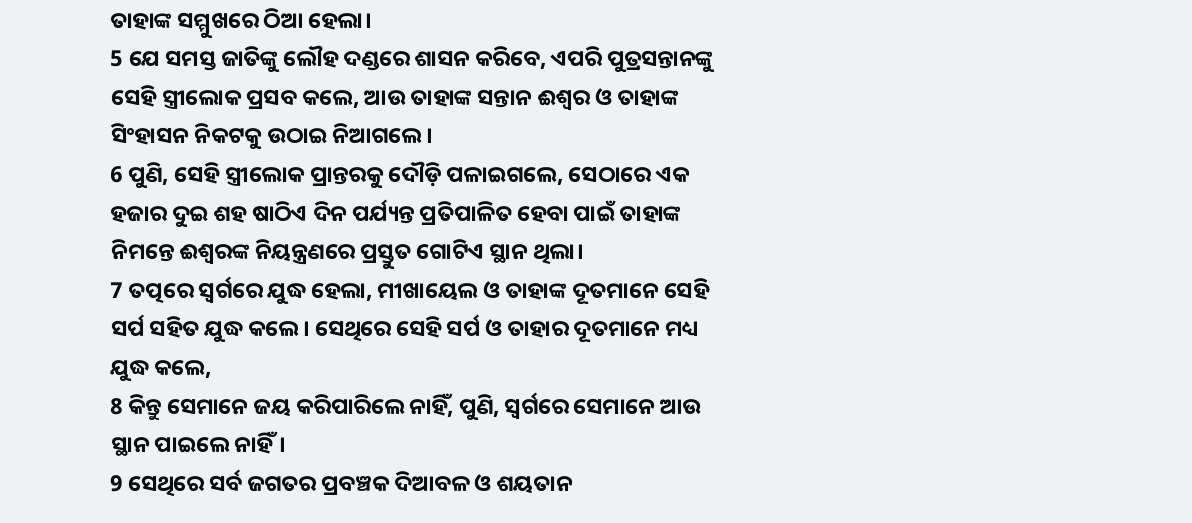ତାହାଙ୍କ ସମ୍ମୁଖରେ ଠିଆ ହେଲା।
5 ଯେ ସମସ୍ତ ଜାତିଙ୍କୁ ଲୌହ ଦଣ୍ଡରେ ଶାସନ କରିବେ, ଏପରି ପୁତ୍ରସନ୍ତାନଙ୍କୁ ସେହି ସ୍ତ୍ରୀଲୋକ ପ୍ରସବ କଲେ, ଆଉ ତାହାଙ୍କ ସନ୍ତାନ ଈଶ୍ବର ଓ ତାହାଙ୍କ ସିଂହାସନ ନିକଟକୁ ଉଠାଇ ନିଆଗଲେ।
6 ପୁଣି, ସେହି ସ୍ତ୍ରୀଲୋକ ପ୍ରାନ୍ତରକୁ ଦୌଡ଼ି ପଳାଇଗଲେ, ସେଠାରେ ଏକ ହଜାର ଦୁଇ ଶହ ଷାଠିଏ ଦିନ ପର୍ଯ୍ୟନ୍ତ ପ୍ରତିପାଳିତ ହେବା ପାଇଁ ତାହାଙ୍କ ନିମନ୍ତେ ଈଶ୍ବରଙ୍କ ନିୟନ୍ତ୍ରଣରେ ପ୍ରସ୍ତୁତ ଗୋଟିଏ ସ୍ଥାନ ଥିଲା।
7 ତତ୍ପରେ ସ୍ୱର୍ଗରେ ଯୁଦ୍ଧ ହେଲା, ମୀଖାୟେଲ ଓ ତାହାଙ୍କ ଦୂତମାନେ ସେହି ସର୍ପ ସହିତ ଯୁଦ୍ଧ କଲେ। ସେଥିରେ ସେହି ସର୍ପ ଓ ତାହାର ଦୂତମାନେ ମଧ୍ୟ ଯୁଦ୍ଧ କଲେ,
8 କିନ୍ତୁ ସେମାନେ ଜୟ କରିପାରିଲେ ନାହିଁ, ପୁଣି, ସ୍ୱର୍ଗରେ ସେମାନେ ଆଉ ସ୍ଥାନ ପାଇଲେ ନାହିଁ।
9 ସେଥିରେ ସର୍ବ ଜଗତର ପ୍ରବଞ୍ଚକ ଦିଆବଳ ଓ ଶୟତାନ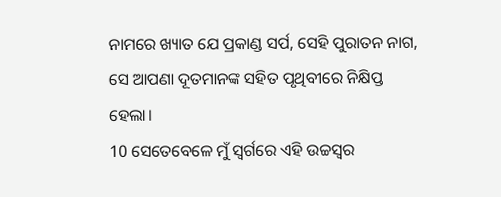ନାମରେ ଖ୍ୟାତ ଯେ ପ୍ରକାଣ୍ଡ ସର୍ପ, ସେହି ପୁରାତନ ନାଗ, ସେ ଆପଣା ଦୂତମାନଙ୍କ ସହିତ ପୃଥିବୀରେ ନିକ୍ଷିପ୍ତ ହେଲା।
10 ସେତେବେଳେ ମୁଁ ସ୍ୱର୍ଗରେ ଏହି ଉଚ୍ଚସ୍ୱର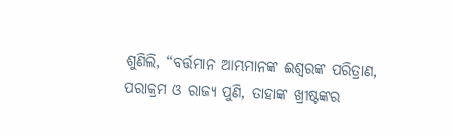ଶୁଣିଲି, “ବର୍ତ୍ତମାନ ଆମ୍ଭମାନଙ୍କ ଈଶ୍ବରଙ୍କ ପରିତ୍ରାଣ, ପରାକ୍ରମ ଓ ରାଜ୍ୟ ପୁଣି, ତାହାଙ୍କ ଖ୍ରୀଷ୍ଟଙ୍କର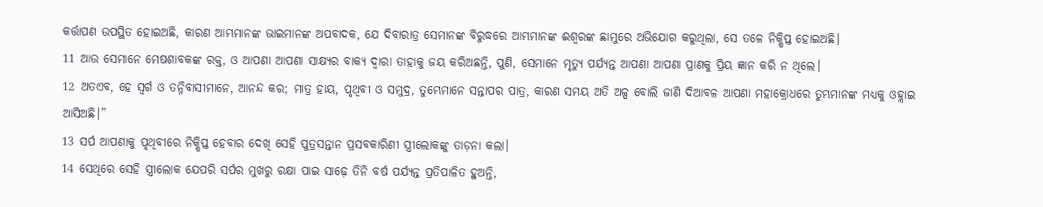କର୍ତ୍ତାପଣ ଉପସ୍ଥିତ ହୋଇଅଛି, କାରଣ ଆମ୍ଭମାନଙ୍କ ଭାଇମାନଙ୍କ ଅପବାଦକ, ଯେ ଦିବାରାତ୍ର ସେମାନଙ୍କ ବିରୁଦ୍ଧରେ ଆମ୍ଭମାନଙ୍କ ଈଶ୍ବରଙ୍କ ଛାମୁରେ ଅଭିଯୋଗ କରୁଥିଲା, ସେ ତଳେ ନିକ୍ଷିପ୍ତ ହୋଇଅଛି।
11 ଆଉ ସେମାନେ ମେଷଶାବକଙ୍କ ରକ୍ତ, ଓ ଆପଣା ଆପଣା ସାକ୍ଷ୍ୟର ବାକ୍ୟ ଦ୍ୱାରା ତାହାକୁ ଜୟ କରିଅଛନ୍ତି, ପୁଣି, ସେମାନେ ମୃତ୍ୟୁ ପର୍ଯ୍ୟନ୍ତ ଆପଣା ଆପଣା ପ୍ରାଣକୁ ପ୍ରିୟ ଜ୍ଞାନ କରି ନ ଥିଲେ।
12 ଅତଏବ, ହେ ସ୍ୱର୍ଗ ଓ ତନ୍ନିବାସୀମାନେ, ଆନନ୍ଦ କର; ମାତ୍ର ହାୟ, ପୃଥିବୀ ଓ ସମୁଦ୍ର, ତୁମ୍ଭେମାନେ ସନ୍ତାପର ପାତ୍ର, କାରଣ ସମୟ ଅତି ଅଳ୍ପ ବୋଲି ଜାଣି ଦିଆବଳ ଆପଣା ମହାକ୍ରୋଧରେ ତୁମ୍ଭମାନଙ୍କ ମଧ୍ୟକୁ ଓହ୍ଲାଇ ଆସିଅଛି।”
13 ସର୍ପ ଆପଣାକୁ ପୃଥିବୀରେ ନିକ୍ଷିପ୍ତ ହେବାର ଦେଖି ସେହି ପୁତ୍ରସନ୍ତାନ ପ୍ରସବକାରିଣୀ ସ୍ତ୍ରୀଲୋକଙ୍କୁ ତାଡ଼ନା କଲା।
14 ସେଥିରେ ସେହି ସ୍ତ୍ରୀଲୋକ ଯେପରି ସର୍ପର ମୁଖରୁ ରକ୍ଷା ପାଇ ସାଢ଼େ ତିନି ବର୍ଷ ପର୍ଯ୍ୟନ୍ତ ପ୍ରତିପାଳିତ ହୁଅନ୍ତି,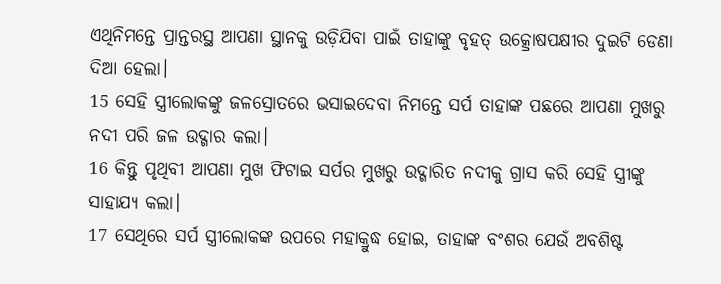ଏଥିନିମନ୍ତେ ପ୍ରାନ୍ତରସ୍ଥ ଆପଣା ସ୍ଥାନକୁ ଉଡ଼ିଯିବା ପାଇଁ ତାହାଙ୍କୁ ବୃହତ୍ ଉତ୍କ୍ରୋଷପକ୍ଷୀର ଦୁଇଟି ଡେଣା ଦିଆ ହେଲା।
15 ସେହି ସ୍ତ୍ରୀଲୋକଙ୍କୁ ଜଳସ୍ରୋତରେ ଭସାଇଦେବା ନିମନ୍ତେ ସର୍ପ ତାହାଙ୍କ ପଛରେ ଆପଣା ମୁଖରୁ ନଦୀ ପରି ଜଳ ଉଦ୍ଗାର କଲା।
16 କିନ୍ତୁ ପୃଥିବୀ ଆପଣା ମୁଖ ଫିଟାଇ ସର୍ପର ମୁଖରୁ ଉଦ୍ଗାରିତ ନଦୀକୁ ଗ୍ରାସ କରି ସେହି ସ୍ତ୍ରୀଙ୍କୁ ସାହାଯ୍ୟ କଲା।
17 ସେଥିରେ ସର୍ପ ସ୍ତ୍ରୀଲୋକଙ୍କ ଉପରେ ମହାକ୍ରୁଦ୍ଧ ହୋଇ, ତାହାଙ୍କ ବଂଶର ଯେଉଁ ଅବଶିଷ୍ଟ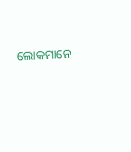ଲୋକମାନେ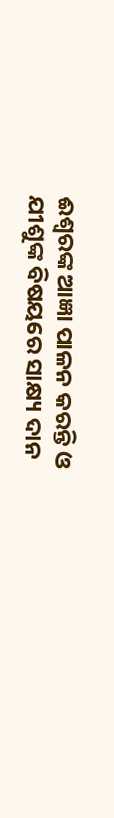ଈଶ୍ବରଙ୍କ ଆଜ୍ଞା ପାଳନ କରନ୍ତି ଓ ଯୀଶୁଙ୍କ ବିଷୟରେ ସାକ୍ଷ୍ୟ ଦାନ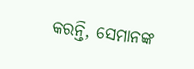କରନ୍ତି, ସେମାନଙ୍କ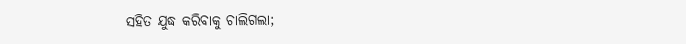ସହିତ ଯୁଦ୍ଧ କରିବାକୁ ଚାଲିଗଲା;